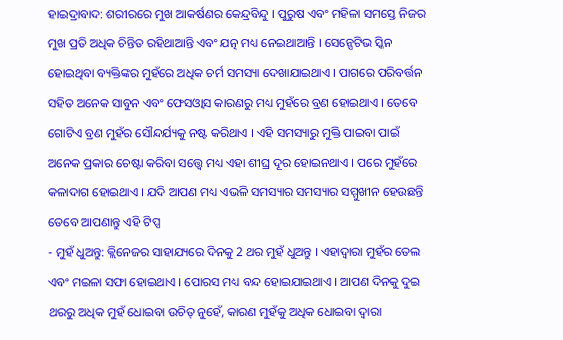ହାଇଦ୍ରାବାଦ: ଶରୀରରେ ମୁଖ ଆକର୍ଷଣର କେନ୍ଦ୍ରବିନ୍ଦୁ । ପୁରୁଷ ଏବଂ ମହିଳା ସମସ୍ତେ ନିଜର ମୁଖ ପ୍ରତି ଅଧିକ ଚିନ୍ତିତ ରହିଥାଆନ୍ତି ଏବଂ ଯତ୍ନ ମଧ୍ୟ ନେଇଥାଆନ୍ତି । ସେନ୍ସେଟିଭ ସ୍କିନ ହୋଇଥିବା ବ୍ୟକ୍ତିଙ୍କର ମୁହଁରେ ଅଧିକ ଚର୍ମ ସମସ୍ୟା ଦେଖାଯାଇଥାଏ । ପାଗରେ ପରିବର୍ତ୍ତନ ସହିତ ଅନେକ ସାବୁନ ଏବଂ ଫେସଓ୍ବାସ କାରଣରୁ ମଧ୍ୟ ମୁହଁରେ ବ୍ରଣ ହୋଇଥାଏ । ତେବେ ଗୋଟିଏ ବ୍ରଣ ମୁହଁର ସୌନ୍ଦର୍ଯ୍ୟକୁ ନଷ୍ଟ କରିଥାଏ । ଏହି ସମସ୍ୟାରୁ ମୁକ୍ତି ପାଇବା ପାଇଁ ଅନେକ ପ୍ରକାର ଚେଷ୍ଟା କରିବା ସତ୍ତ୍ବେ ମଧ୍ୟ ଏହା ଶୀଘ୍ର ଦୂର ହୋଇନଥାଏ । ପରେ ମୁହଁରେ କଳାଦାଗ ହୋଇଥାଏ । ଯଦି ଆପଣ ମଧ୍ୟ ଏଭଳି ସମସ୍ୟାର ସମସ୍ୟାର ସମ୍ମୁଖୀନ ହେଉଛନ୍ତି ତେବେ ଆପଣାନ୍ତୁ ଏହି ଟିପ୍ସ
- ମୁହଁ ଧୁଅନ୍ତୁ: କ୍ଲିନେଜର ସାହାଯ୍ୟରେ ଦିନକୁ 2 ଥର ମୁହଁ ଧୁଅନ୍ତୁ । ଏହାଦ୍ବାରା ମୁହଁର ତେଲ ଏବଂ ମଇଳା ସଫା ହୋଇଥାଏ । ପୋରସ ମଧ୍ୟ ବନ୍ଦ ହୋଇଯାଇଥାଏ । ଆପଣ ଦିନକୁ ଦୁଇ ଥରରୁ ଅଧିକ ମୁହଁ ଧୋଇବା ଉଚିତ୍ ନୁହେଁ, କାରଣ ମୁହଁକୁ ଅଧିକ ଧୋଇବା ଦ୍ୱାରା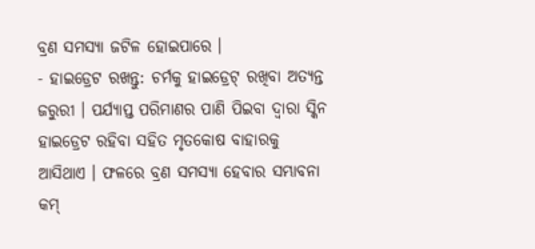ବ୍ରଣ ସମସ୍ୟା ଜଟିଳ ହୋଇପାରେ ।
- ହାଇଡ୍ରେଟ ରଖନ୍ତୁ: ଚର୍ମକୁ ହାଇଡ୍ରେଟ୍ ରଖିବା ଅତ୍ୟନ୍ତ ଜରୁରୀ । ପର୍ଯ୍ୟାପ୍ତ ପରିମାଣର ପାଣି ପିଇବା ଦ୍ବାରା ସ୍କିନ ହାଇଡ୍ରେଟ ରହିବା ସହିତ ମୃତକୋଷ ବାହାରକୁ ଆସିଥାଏ । ଫଳରେ ବ୍ରଣ ସମସ୍ୟା ହେବାର ସମ୍ଭାବନା କମ୍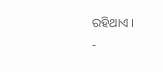ରହିଥାଏ ।
-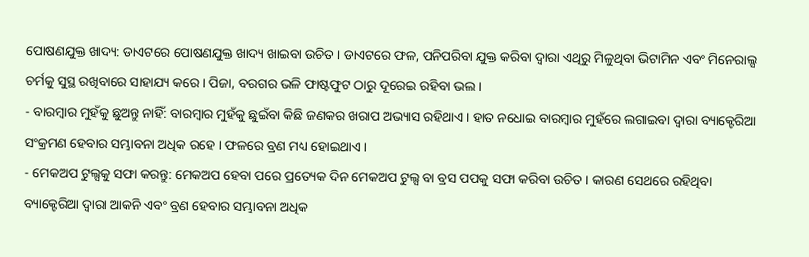ପୋଷଣଯୁକ୍ତ ଖାଦ୍ୟ: ଡାଏଟରେ ପୋଷଣଯୁକ୍ତ ଖାଦ୍ୟ ଖାଇବା ଉଚିତ । ଡାଏଟରେ ଫଳ, ପନିପରିବା ଯୁକ୍ତ କରିବା ଦ୍ବାରା ଏଥିରୁ ମିଳୁଥିବା ଭିଟାମିନ ଏବଂ ମିନେରାଲ୍ସ ଚର୍ମକୁ ସୁସ୍ଥ ରଖିବାରେ ସାହାଯ୍ୟ କରେ । ପିଜା, ବରଗର ଭଳି ଫାଷ୍ଟଫୁଟ ଠାରୁ ଦୂରେଇ ରହିବା ଭଲ ।
- ବାରମ୍ବାର ମୁହଁକୁ ଛୁଅନ୍ତୁ ନାହିଁ: ବାରମ୍ବାର ମୁହଁକୁ ଛୁଇଁବା କିଛି ଜଣକର ଖରାପ ଅଭ୍ୟାସ ରହିଥାଏ । ହାତ ନଧୋଇ ବାରମ୍ବାର ମୁହଁରେ ଲଗାଇବା ଦ୍ବାରା ବ୍ୟାକ୍ଟେରିଆ ସଂକ୍ରମଣ ହେବାର ସମ୍ଭାବନା ଅଧିକ ରହେ । ଫଳରେ ବ୍ରଣ ମଧ୍ୟ ହୋଇଥାଏ ।
- ମେକଅପ ଟୁଲ୍ସକୁ ସଫା କରନ୍ତୁ: ମେକଅପ ହେବା ପରେ ପ୍ରତ୍ୟେକ ଦିନ ମେକଅପ ଟୁଲ୍ସ ବା ବ୍ରସ ପପକୁ ସଫା କରିବା ଉଚିତ । କାରଣ ସେଥରେ ରହିଥିବା ବ୍ୟାକ୍ଟେରିଆ ଦ୍ବାରା ଆକନି ଏବଂ ବ୍ରଣ ହେବାର ସମ୍ଭାବନା ଅଧିକ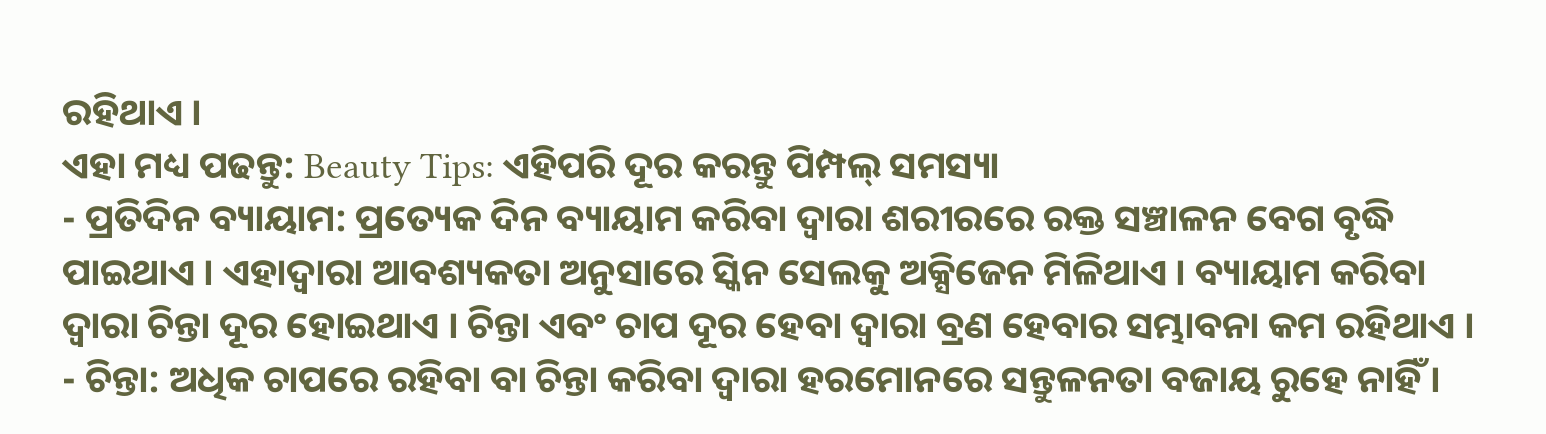ରହିଥାଏ ।
ଏହା ମଧ୍ୟ ପଢନ୍ତୁ: Beauty Tips: ଏହିପରି ଦୂର କରନ୍ତୁ ପିମ୍ପଲ୍ ସମସ୍ୟା
- ପ୍ରତିଦିନ ବ୍ୟାୟାମ: ପ୍ରତ୍ୟେକ ଦିନ ବ୍ୟାୟାମ କରିବା ଦ୍ବାରା ଶରୀରରେ ରକ୍ତ ସଞ୍ଚାଳନ ବେଗ ବୃଦ୍ଧି ପାଇଥାଏ । ଏହାଦ୍ବାରା ଆବଶ୍ୟକତା ଅନୁସାରେ ସ୍କିନ ସେଲକୁ ଅକ୍ସିଜେନ ମିଳିଥାଏ । ବ୍ୟାୟାମ କରିବା ଦ୍ବାରା ଚିନ୍ତା ଦୂର ହୋଇଥାଏ । ଚିନ୍ତା ଏବଂ ଚାପ ଦୂର ହେବା ଦ୍ବାରା ବ୍ରଣ ହେବାର ସମ୍ଭାବନା କମ ରହିଥାଏ ।
- ଚିନ୍ତା: ଅଧିକ ଚାପରେ ରହିବା ବା ଚିନ୍ତା କରିବା ଦ୍ବାରା ହରମୋନରେ ସନ୍ତୁଳନତା ବଜାୟ ରୁହେ ନାହିଁ ।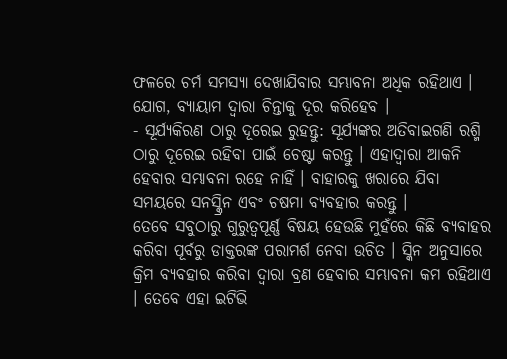ଫଳରେ ଚର୍ମ ସମସ୍ୟା ଦେଖାଯିବାର ସମ୍ଭାବନା ଅଧିକ ରହିଥାଏ । ଯୋଗ, ବ୍ୟାୟାମ ଦ୍ବାରା ଚିନ୍ତାକୁ ଦୂର କରିହେବ ।
- ସୂର୍ଯ୍ୟକିରଣ ଠାରୁ ଦୂରେଇ ରୁହନ୍ତୁ: ସୂର୍ଯ୍ୟଙ୍କର ଅତିବାଇଗଣି ରଶ୍ମି ଠାରୁ ଦୂରେଇ ରହିବା ପାଇଁ ଚେଷ୍ଟା କରନ୍ତୁ । ଏହାଦ୍ବାରା ଆକନି ହେବାର ସମ୍ଭାବନା ରହେ ନାହିଁ । ବାହାରକୁ ଖରାରେ ଯିବା ସମୟରେ ସନସ୍କ୍ରିନ ଏବଂ ଚଷମା ବ୍ୟବହାର କରନ୍ତୁ ।
ତେବେ ସବୁଠାରୁ ଗୁରୁତ୍ବପୂର୍ଣ୍ଣ ବିଷୟ ହେଉଛି ମୁହଁରେ କିଛି ବ୍ୟବାହର କରିବା ପୂର୍ବରୁ ଡାକ୍ତରଙ୍କ ପରାମର୍ଶ ନେବା ଉଚିତ । ସ୍କିନ ଅନୁସାରେ କ୍ରିମ ବ୍ୟବହାର କରିବା ଦ୍ବାରା ବ୍ରଣ ହେବାର ସମ୍ଭାବନା କମ ରହିଥାଏ । ତେବେ ଏହା ଇଟିଭି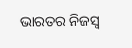ଭାରତର ନିଜସ୍ବ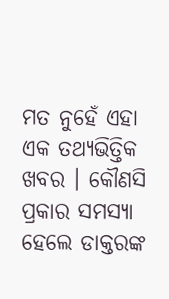ମତ ନୁହେଁ ଏହା ଏକ ତଥ୍ୟଭିତ୍ତିକ ଖବର । କୌଣସି ପ୍ରକାର ସମସ୍ୟା ହେଲେ ଡାକ୍ତରଙ୍କ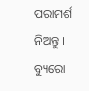ପରାମର୍ଶ ନିଅନ୍ତୁ ।
ବ୍ୟୁରୋ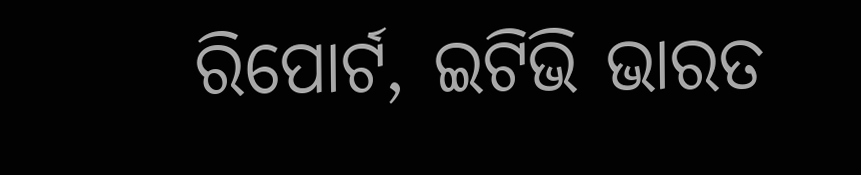ରିପୋର୍ଟ, ଇଟିଭି ଭାରତ